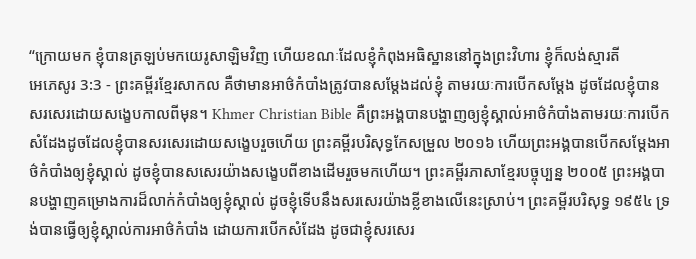“ក្រោយមក ខ្ញុំបានត្រឡប់មកយេរូសាឡិមវិញ ហើយខណៈដែលខ្ញុំកំពុងអធិស្ឋាននៅក្នុងព្រះវិហារ ខ្ញុំក៏លង់ស្មារតី
អេភេសូរ 3:3 - ព្រះគម្ពីរខ្មែរសាកល គឺថាមានអាថ៌កំបាំងត្រូវបានសម្ដែងដល់ខ្ញុំ តាមរយៈការបើកសម្ដែង ដូចដែលខ្ញុំបានសរសេរដោយសង្ខេបកាលពីមុន។ Khmer Christian Bible គឺព្រះអង្គបានបង្ហាញឲ្យខ្ញុំស្គាល់អាថ៌កំបាំងតាមរយៈការបើកសំដែងដូចដែលខ្ញុំបានសរសេរដោយសង្ខេបរួចហើយ ព្រះគម្ពីរបរិសុទ្ធកែសម្រួល ២០១៦ ហើយព្រះអង្គបានបើកសម្ដែងអាថ៌កំបាំងឲ្យខ្ញុំស្គាល់ ដូចខ្ញុំបានសសេរយ៉ាងសង្ខេបពីខាងដើមរួចមកហើយ។ ព្រះគម្ពីរភាសាខ្មែរបច្ចុប្បន្ន ២០០៥ ព្រះអង្គបានបង្ហាញគម្រោងការដ៏លាក់កំបាំងឲ្យខ្ញុំស្គាល់ ដូចខ្ញុំទើបនឹងសរសេរយ៉ាងខ្លីខាងលើនេះស្រាប់។ ព្រះគម្ពីរបរិសុទ្ធ ១៩៥៤ ទ្រង់បានធ្វើឲ្យខ្ញុំស្គាល់ការអាថ៌កំបាំង ដោយការបើកសំដែង ដូចជាខ្ញុំសរសេរ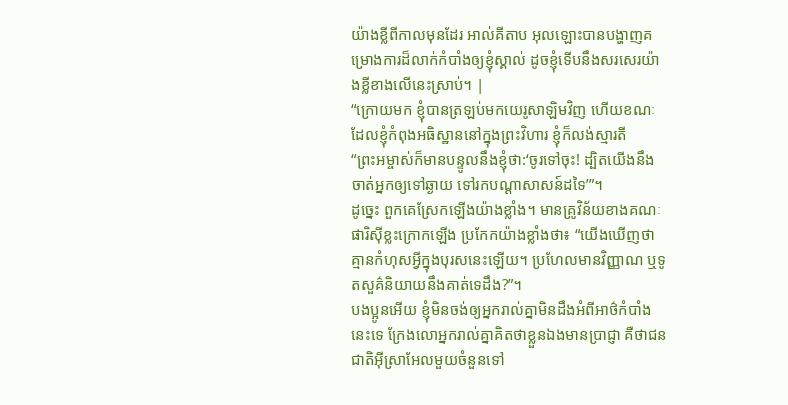យ៉ាងខ្លីពីកាលមុនដែរ អាល់គីតាប អុលឡោះបានបង្ហាញគម្រោងការដ៏លាក់កំបាំងឲ្យខ្ញុំស្គាល់ ដូចខ្ញុំទើបនឹងសរសេរយ៉ាងខ្លីខាងលើនេះស្រាប់។ |
“ក្រោយមក ខ្ញុំបានត្រឡប់មកយេរូសាឡិមវិញ ហើយខណៈដែលខ្ញុំកំពុងអធិស្ឋាននៅក្នុងព្រះវិហារ ខ្ញុំក៏លង់ស្មារតី
“ព្រះអម្ចាស់ក៏មានបន្ទូលនឹងខ្ញុំថា:‘ចូរទៅចុះ! ដ្បិតយើងនឹងចាត់អ្នកឲ្យទៅឆ្ងាយ ទៅរកបណ្ដាសាសន៍ដទៃ’”។
ដូច្នេះ ពួកគេស្រែកឡើងយ៉ាងខ្លាំង។ មានគ្រូវិន័យខាងគណៈផារិស៊ីខ្លះក្រោកឡើង ប្រកែកយ៉ាងខ្លាំងថា៖ “យើងឃើញថា គ្មានកំហុសអ្វីក្នុងបុរសនេះឡើយ។ ប្រហែលមានវិញ្ញាណ ឬទូតសួគ៌និយាយនឹងគាត់ទេដឹង?”។
បងប្អូនអើយ ខ្ញុំមិនចង់ឲ្យអ្នករាល់គ្នាមិនដឹងអំពីអាថ៌កំបាំងនេះទេ ក្រែងលោអ្នករាល់គ្នាគិតថាខ្លួនឯងមានប្រាជ្ញា គឺថាជនជាតិអ៊ីស្រាអែលមួយចំនួនទៅ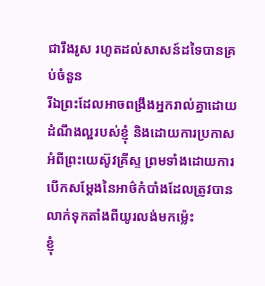ជារឹងរូស រហូតដល់សាសន៍ដទៃបានគ្រប់ចំនួន
រីឯព្រះដែលអាចពង្រឹងអ្នករាល់គ្នាដោយដំណឹងល្អរបស់ខ្ញុំ និងដោយការប្រកាសអំពីព្រះយេស៊ូវគ្រីស្ទ ព្រមទាំងដោយការបើកសម្ដែងនៃអាថ៌កំបាំងដែលត្រូវបានលាក់ទុកតាំងពីយូរលង់មកម្ល៉េះ
ខ្ញុំ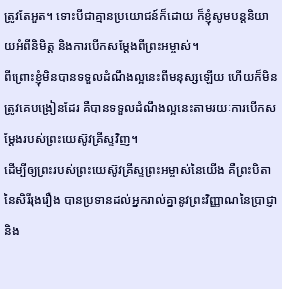ត្រូវតែអួត។ ទោះបីជាគ្មានប្រយោជន៍ក៏ដោយ ក៏ខ្ញុំសូមបន្តនិយាយអំពីនិមិត្ត និងការបើកសម្ដែងពីព្រះអម្ចាស់។
ពីព្រោះខ្ញុំមិនបានទទួលដំណឹងល្អនេះពីមនុស្សឡើយ ហើយក៏មិនត្រូវគេបង្រៀនដែរ គឺបានទទួលដំណឹងល្អនេះតាមរយៈការបើកសម្ដែងរបស់ព្រះយេស៊ូវគ្រីស្ទវិញ។
ដើម្បីឲ្យព្រះរបស់ព្រះយេស៊ូវគ្រីស្ទព្រះអម្ចាស់នៃយើង គឺព្រះបិតានៃសិរីរុងរឿង បានប្រទានដល់អ្នករាល់គ្នានូវព្រះវិញ្ញាណនៃប្រាជ្ញា និង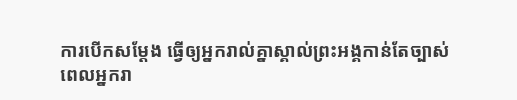ការបើកសម្ដែង ធ្វើឲ្យអ្នករាល់គ្នាស្គាល់ព្រះអង្គកាន់តែច្បាស់
ពេលអ្នករា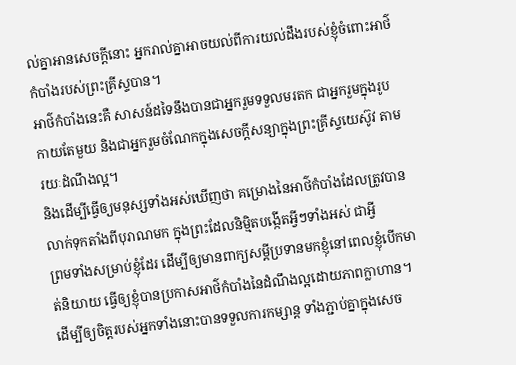ល់គ្នាអានសេចក្ដីនោះ អ្នករាល់គ្នាអាចយល់ពីការយល់ដឹងរបស់ខ្ញុំចំពោះអាថ៌កំបាំងរបស់ព្រះគ្រីស្ទបាន។
អាថ៌កំបាំងនេះគឺ សាសន៍ដទៃនឹងបានជាអ្នករួមទទួលមរតក ជាអ្នករួមក្នុងរូបកាយតែមួយ និងជាអ្នករួមចំណែកក្នុងសេចក្ដីសន្យាក្នុងព្រះគ្រីស្ទយេស៊ូវ តាមរយៈដំណឹងល្អ។
និងដើម្បីធ្វើឲ្យមនុស្សទាំងអស់ឃើញថា គម្រោងនៃអាថ៌កំបាំងដែលត្រូវបានលាក់ទុកតាំងពីបុរាណមក ក្នុងព្រះដែលនិម្មិតបង្កើតអ្វីៗទាំងអស់ ជាអ្វី
ព្រមទាំងសម្រាប់ខ្ញុំដែរ ដើម្បីឲ្យមានពាក្យសម្ដីប្រទានមកខ្ញុំនៅពេលខ្ញុំបើកមាត់និយាយ ធ្វើឲ្យខ្ញុំបានប្រកាសអាថ៌កំបាំងនៃដំណឹងល្អដោយភាពក្លាហាន។
ដើម្បីឲ្យចិត្តរបស់អ្នកទាំងនោះបានទទួលការកម្សាន្ត ទាំងភ្ជាប់គ្នាក្នុងសេច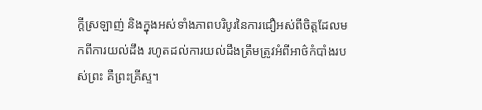ក្ដីស្រឡាញ់ និងក្នុងអស់ទាំងភាពបរិបូរនៃការជឿអស់ពីចិត្តដែលមកពីការយល់ដឹង រហូតដល់ការយល់ដឹងត្រឹមត្រូវអំពីអាថ៌កំបាំងរបស់ព្រះ គឺព្រះគ្រីស្ទ។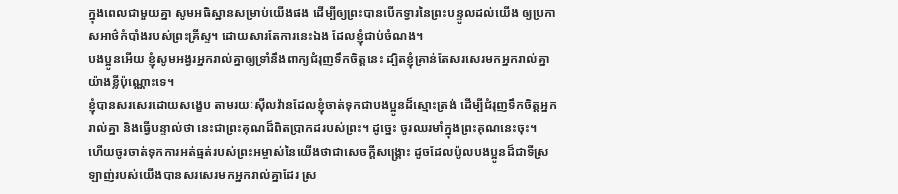ក្នុងពេលជាមួយគ្នា សូមអធិស្ឋានសម្រាប់យើងផង ដើម្បីឲ្យព្រះបានបើកទ្វារនៃព្រះបន្ទូលដល់យើង ឲ្យប្រកាសអាថ៌កំបាំងរបស់ព្រះគ្រីស្ទ។ ដោយសារតែការនេះឯង ដែលខ្ញុំជាប់ចំណង។
បងប្អូនអើយ ខ្ញុំសូមអង្វរអ្នករាល់គ្នាឲ្យទ្រាំនឹងពាក្យជំរុញទឹកចិត្តនេះ ដ្បិតខ្ញុំគ្រាន់តែសរសេរមកអ្នករាល់គ្នាយ៉ាងខ្លីប៉ុណ្ណោះទេ។
ខ្ញុំបានសរសេរដោយសង្ខេប តាមរយៈស៊ីលវ៉ានដែលខ្ញុំចាត់ទុកជាបងប្អូនដ៏ស្មោះត្រង់ ដើម្បីជំរុញទឹកចិត្តអ្នករាល់គ្នា និងធ្វើបន្ទាល់ថា នេះជាព្រះគុណដ៏ពិតប្រាកដរបស់ព្រះ។ ដូច្នេះ ចូរឈរមាំក្នុងព្រះគុណនេះចុះ។
ហើយចូរចាត់ទុកការអត់ធ្មត់របស់ព្រះអម្ចាស់នៃយើងថាជាសេចក្ដីសង្គ្រោះ ដូចដែលប៉ូលបងប្អូនដ៏ជាទីស្រឡាញ់របស់យើងបានសរសេរមកអ្នករាល់គ្នាដែរ ស្រ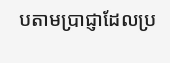បតាមប្រាជ្ញាដែលប្រ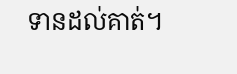ទានដល់គាត់។